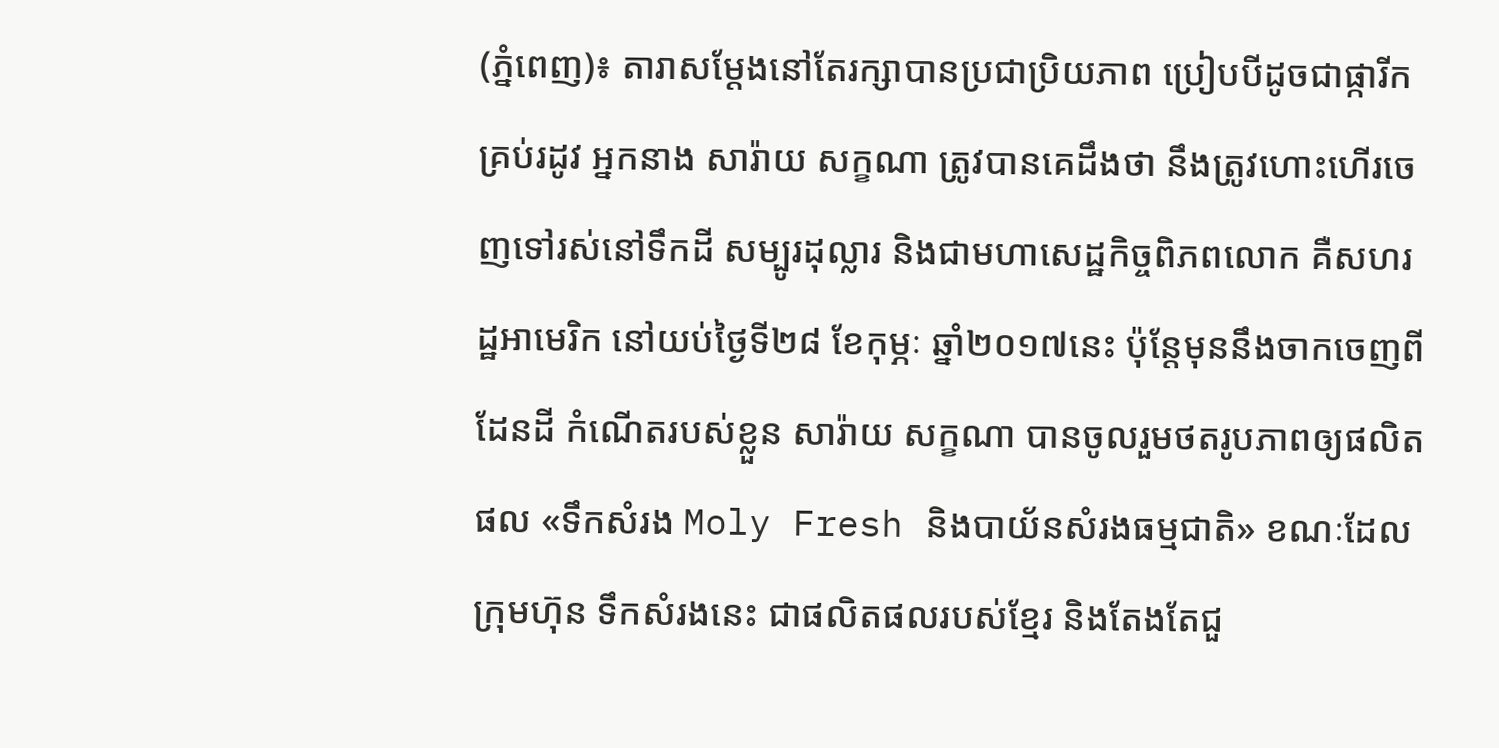(ភ្នំពេញ)៖ តារាសម្ដែងនៅតែរក្សាបានប្រជាប្រិយភាព ប្រៀបបីដូចជាផ្ការីកគ្រប់រដូវ អ្នកនាង សារ៉ាយ សក្ខណា ត្រូវបានគេដឹងថា នឹងត្រូវហោះហើរចេញទៅរស់នៅទឹកដី សម្បូរដុល្លារ និងជាមហាសេដ្ឋកិច្ចពិភពលោក គឺសហរដ្ឋអាមេរិក នៅយប់ថ្ងៃទី២៨ ខែកុម្ភៈ ឆ្នាំ២០១៧នេះ ប៉ុន្តែមុននឹងចាកចេញពីដែនដី កំណើតរបស់ខ្លួន សារ៉ាយ សក្ខណា បានចូលរួមថតរូបភាពឲ្យផលិតផល «ទឹកសំរង Moly Fresh និងបាយ័នសំរងធម្មជាតិ» ខណៈដែលក្រុមហ៊ុន ទឹកសំរងនេះ ជាផលិតផលរបស់ខ្មែរ និងតែងតែជួ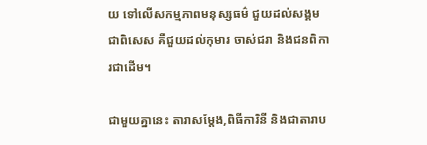យ ទៅលើសកម្មភាពមនុស្សធម៌ ជួយដល់សង្គម ជាពិសេស គឺជួយដល់កុមារ ចាស់ជរា និងជនពិការជាដើម។

ជាមួយគ្នានេះ តារាសម្ដែង,ពិធីការិនី និងជាតារាប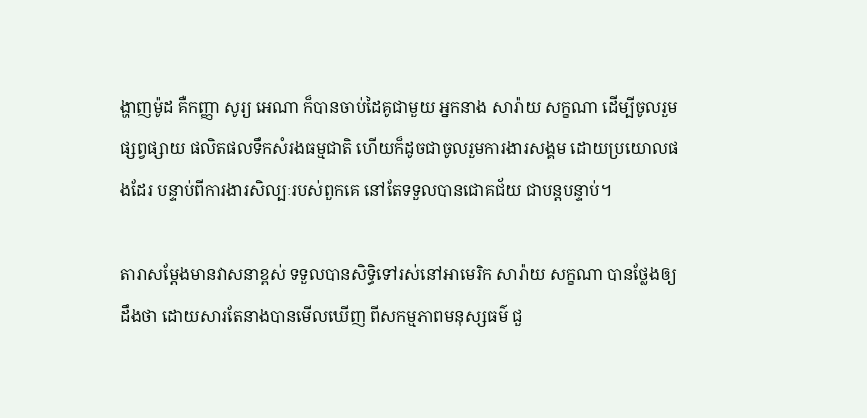ង្ហាញម៉ូដ គឺកញ្ញា សូរ្យ អេណា ក៏បានចាប់ដៃគូជាមួយ អ្នកនាង សារ៉ាយ សក្ខណា ដើម្បីចូលរួមផ្សព្វផ្សាយ ផលិតផលទឹកសំរងធម្មជាតិ ហើយក៏ដូចជាចូលរួមការងារសង្គម ដោយប្រយោលផងដែរ បន្ទាប់ពីការងារសិល្បៈរបស់ពួកគេ នៅតែទទួលបានជោគជ័យ ជាបន្តបន្ទាប់។

តារាសម្ដែងមានវាសនាខ្ពស់ ទទួលបានសិទ្ធិទៅរស់នៅអាមេរិក សារ៉ាយ សក្ខណា បានថ្លែងឲ្យដឹងថា ដោយសារតែនាងបានមើលឃើញ ពីសកម្មភាពមនុស្សធម៌ ជួ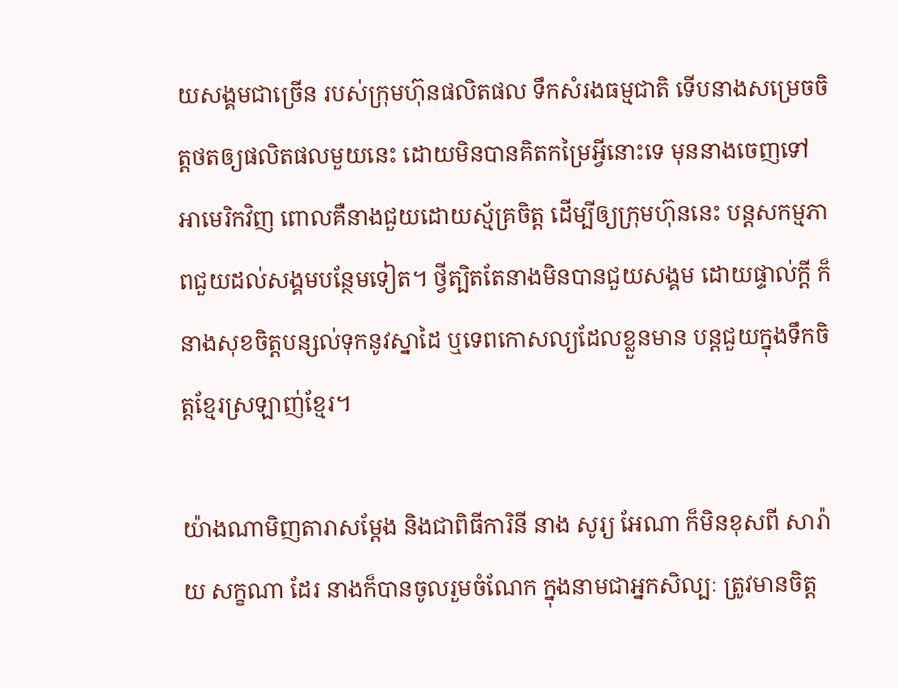យសង្គមជាច្រើន របស់ក្រុមហ៊ុនផលិតផល ទឹកសំរងធម្មជាតិ ទើបនាងសម្រេចចិត្តថតឲ្យផលិតផលមួយនេះ ដោយមិនបានគិតកម្រៃអ្វីនោះទេ មុននាងចេញទៅអាមេរិកវិញ ពោលគឺនាងជួយដោយស័្មគ្រចិត្ត ដើម្បីឲ្យក្រុមហ៊ុននេះ បន្តសកម្មភាពជួយដល់សង្គមបន្ថែមទៀត។ ថ្វីត្បិតតែនាងមិនបានជួយសង្គម ដោយផ្ទាល់ក្ដី ក៏នាងសុខចិត្តបន្សល់ទុកនូវស្នាដៃ ឬទេពកោសល្យដែលខ្លួនមាន បន្តជួយក្នុងទឹកចិត្តខ្មែរស្រឡាញ់ខ្មែរ។

យ៉ាងណាមិញតារាសម្ដែង និងជាពិធីការិនី នាង សូរ្យ អែណា ក៏មិនខុសពី សារ៉ាយ សក្ខណា ដែរ នាងក៏បានចូលរួមចំណែក ក្នុងនាមជាអ្នកសិល្បៈ ត្រូវមានចិត្ត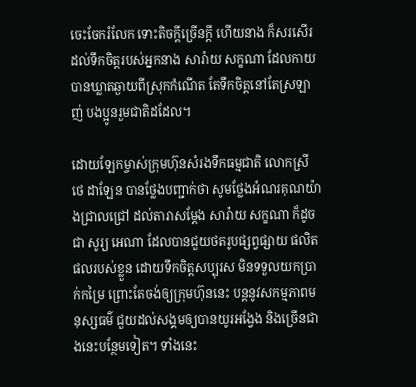ចេះចែករំលែក ទោះតិចក្ដីច្រើនក្ដី ហើយនាង ក៏សរសើរដល់ទឹកចិត្តរបស់អ្នកនាង សារ៉ាយ សក្ខណា ដែលកាយបានឃ្លាតឆ្ងាយពីស្រុកកំណើត តែទឹកចិត្តនៅតែស្រឡាញ់ បងប្អូនរួមជាតិដដែល។

ដោយឡែកម្ចាស់ក្រុមហ៊ុនសំរងទឹកធម្មជាតិ លោកស្រី ថេ ដាឡែន បានថ្លែងបញ្ជាក់ថា សូមថ្លែងអំណរគុណយ៉ាងជ្រាលជ្រៅ ដល់តារាសម្ដែង សារ៉ាយ សក្ខណា ក៏ដូចជា សូរ្យ អេណា ដែលបានជួយថតរូបផ្សព្វផ្សាយ ផលិតផលរបស់ខ្លួន ដោយទឹកចិត្តសប្បុរស មិនទទួលយកប្រាក់កម្រៃ ព្រោះតែចង់ឲ្យក្រុមហ៊ុននេះ បន្តនូវសកម្មភាពមនុស្សធម៌ ជួយដល់សង្គមឲ្យបានយូរអង្វែង និងច្រើនជាងនេះបន្ថែមទៀត។ ទាំងនេះ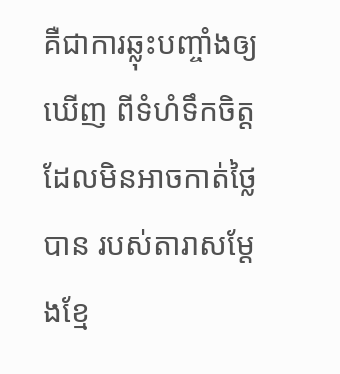គឺជាការឆ្លុះបញ្ចាំងឲ្យឃើញ ពីទំហំទឹកចិត្តដែលមិនអាចកាត់ថ្លៃបាន របស់តារាសម្ដែងខ្មែ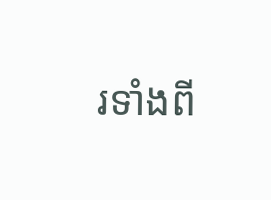រទាំងពី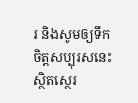រ និងសូមឲ្យទឹកចិត្តសប្បុរសនេះ ស្ថិតស្ថេរ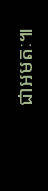ជាអមតៈ៕